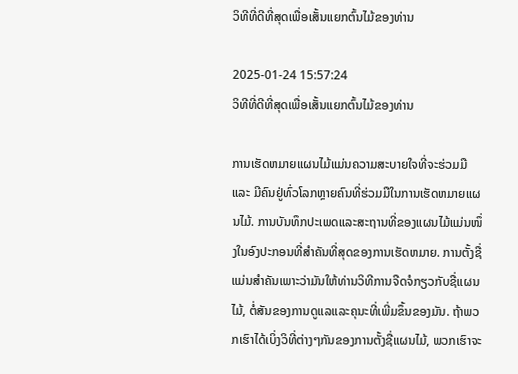ວິທີທີ່ດີທີ່ສຸດເພື່ອເສັ້ນແຍກຕົ້ນໄມ້ຂອງທ່ານ

2025-01-24 15:57:24
ວິທີທີ່ດີທີ່ສຸດເພື່ອເສັ້ນແຍກຕົ້ນໄມ້ຂອງທ່ານ

ການເຮັດຫມາຍແຜນໄມ້ແມ່ນຄວາມສະບາຍໃຈທີ່ຈະຮ່ວມມື ແລະ ມີຄົນຢູ່ທົ່ວໂລກຫຼາຍຄົນທີ່ຮ່ວມມືໃນການເຮັດຫມາຍແຜນໄມ້. ການບັນທຶກປະເພດແລະສະຖານທີ່ຂອງແຜນໄມ້ແມ່ນໜຶ່ງໃນອົງປະກອນທີ່ສຳຄັນທີ່ສຸດຂອງການເຮັດຫມາຍ. ການຕັ້ງຊື່ແມ່ນສຳຄັນເພາະວ່າມັນໃຫ້ທ່ານວິທີການຈືດຈໍກຽວກັບຊື່ແຜນໄມ້, ຕໍ່ສັນຂອງການດູແລແລະຄຸນະທີ່ເພີ່ມຂຶ້ນຂອງມັນ. ຖ້າພວກເຮົາໄດ້ເບິ່ງວິທີ່ຕ່າງໆກັນຂອງການຕັ້ງຊື່ແຜນໄມ້, ພວກເຮົາຈະ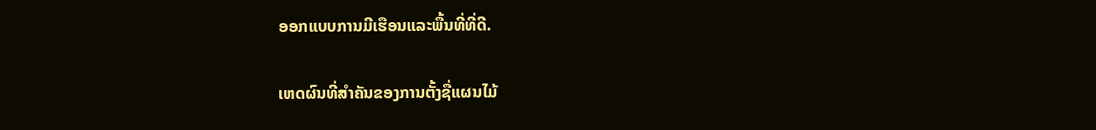ອອກແບບການມີເຮືອນແລະພື້ນທີ່ທີ່ດີ.

ເຫດຜົນທີ່ສຳຄັນຂອງການຕັ້ງຊື່ແຜນໄມ້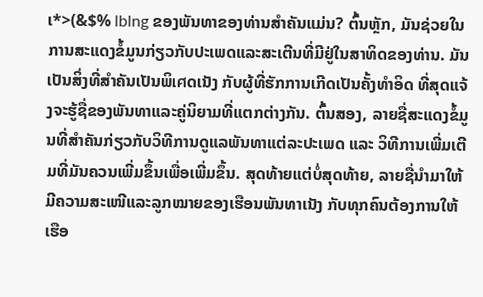ເ*>(&$% lblng ຂອງພັນທາຂອງທ່ານສຳຄັນແມ່ນ? ຕົ້ນຫຼັກ, ມັນຊ່ວຍໃນການສະແດງຂໍ້ມູນກ່ຽວກັບປະເພດແລະສະເຕີນທີ່ມີຢູ່ໃນສາທິດຂອງທ່ານ. ມັນເປັນສິ່ງທີ່ສຳຄັນເປັນພິเศດເນັງ ກັບຜູ້ທີ່ຮັກການເກີດເປັນຄັ້ງທຳອິດ ທີ່ສຸດແຈ້ງຈະຮູ້ຊື່ຂອງພັນທາແລະຄູ່ນິຍາມທີ່ແຕກຕ່າງກັນ. ຕົ້ນສອງ, ລາຍຊື່ສະແດງຂໍ້ມູນທີ່ສຳຄັນກ່ຽວກັບວິທີການດູແລພັນທາແຕ່ລະປະເພດ ແລະ ວິທີການເພີ່ມເຕີມທີ່ມັນຄວນເພີ່ມຂຶ້ນເພື່ອເພີ່ມຂຶ້ນ. ສຸດທ້າຍແຕ່ບໍ່ສຸດທ້າຍ, ລາຍຊື່ນຳມາໃຫ້ມີຄວາມສະເໜີແລະລູກໝາຍຂອງເຮືອນພັນທາເນັງ ກັບທຸກຄົນຕ້ອງການໃຫ້ເຮືອ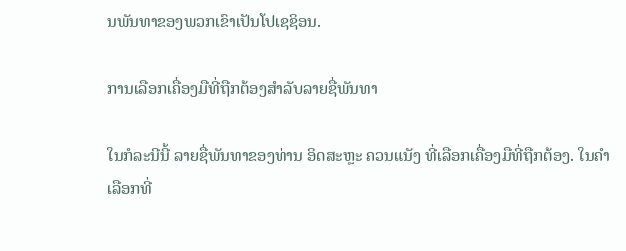ນພັນທາຂອງພວກເຂົາເປັນໂປເຊຊິອນ.

ການເລືອກເຄື່ອງມືທີ່ຖືກຕ້ອງສຳລັບລາຍຊື່ພັນທາ

ໃນກໍລະນີນີ້ ລາຍຊື່ພັນທາຂອງທ່ານ ອິດສະຫຼະ ຄວນແນັງ ທີ່ເລືອກເຄື່ອງມືທີ່ຖືກຕ້ອງ. ໃນຄຳເລືອກທີ່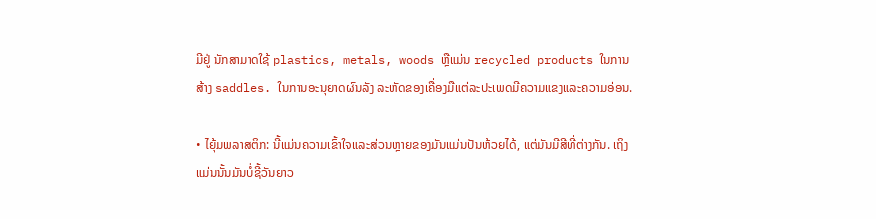ມີຢູ່ ນັກສາມາດໃຊ້ plastics, metals, woods ຫຼືແມ່ນ recycled products ໃນການສ້າງ saddles. ໃນການອະນຸຍາດຜົນລັງ ລະຫັດຂອງເຄື່ອງມືແຕ່ລະປະເພດມີຄວາມແຂງແລະຄວາມອ່ອນ.

• ໄຍຸ້ມພລາສຕິກ: ນີ້ແມ່ນຄວາມເຂົ້າໃຈແລະສ່ວນຫຼາຍຂອງມັນແມ່ນປັນຫ້ວຍໄດ້, ແຕ່ມັນມີສີທີ່ຕ່າງກັນ. ເຖິງແມ່ນນັ້ນມັນບໍ່ຊີ້ວັນຍາວ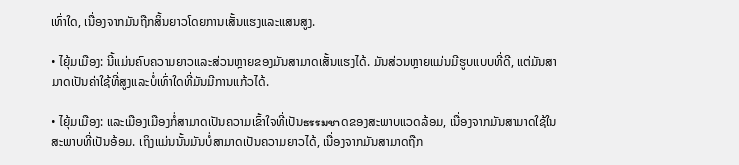ເທົ່າໃດ, ເນື່ອງຈາກມັນຖືກສິ້ນຍາວໂດຍການເສັ້ນແຮງແລະແສນສູງ.

• ໄຍຸ້ມເມືອງ: ນີ້ແມ່ນຄົບຄວາມຍາວແລະສ່ວນຫຼາຍຂອງມັນສາມາດເສັ້ນແຮງໄດ້. ມັນສ່ວນຫຼາຍແມ່ນມີຮູບແບບທີ່ດີ, ແຕ່ມັນສາມາດເປັນຄ່າໃຊ້ທີ່ສູງແລະບໍ່ເທົ່າໃດທີ່ມັນມີການແກ້ວໄດ້.

• ໄຍຸ້ມເມືອງ: ແລະເມືອງເມືອງກໍ່ສາມາດເປັນຄວາມເຂົ້າໃຈທີ່ເປັນธรรมชาດຂອງສະພາບແວດລ້ອມ, ເນື່ອງຈາກມັນສາມາດໃຊ້ໃນສະພາບທີ່ເປັນອ້ອມ. ເຖິງແມ່ນນັ້ນມັນບໍ່ສາມາດເປັນຄວາມຍາວໄດ້, ເນື່ອງຈາກມັນສາມາດຖືກ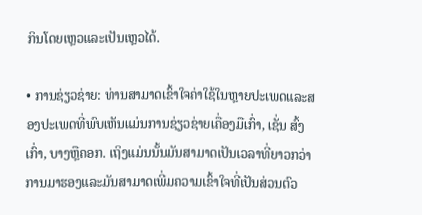ກິນໂດຍເຫຼວແລະເປັນເຫຼວໄດ້.

• ການຊ່ຽວຊ່າຍ: ທ່ານສາມາດເຂົ້າໃຈຄ່າໃຊ້ໃນຫຼາຍປະເພດແລະສອງປະເພດທີ່ພົບເຫັນແມ່ນການຊ່ຽວຊ່າຍເຄື່ອງມືເກົ່າ, ເຊັ່ນ ສົ້ງເກົ່າ, ບາງຫຼືຄອກ. ເຖິງແມ່ນນັ້ນມັນສາມາດເປັນເວລາທີ່ຍາວກວ່າການມາຮອງແລະມັນສາມາດເພີ່ມຄວາມເຂົ້າໃຈທີ່ເປັນສ່ວນຕົວ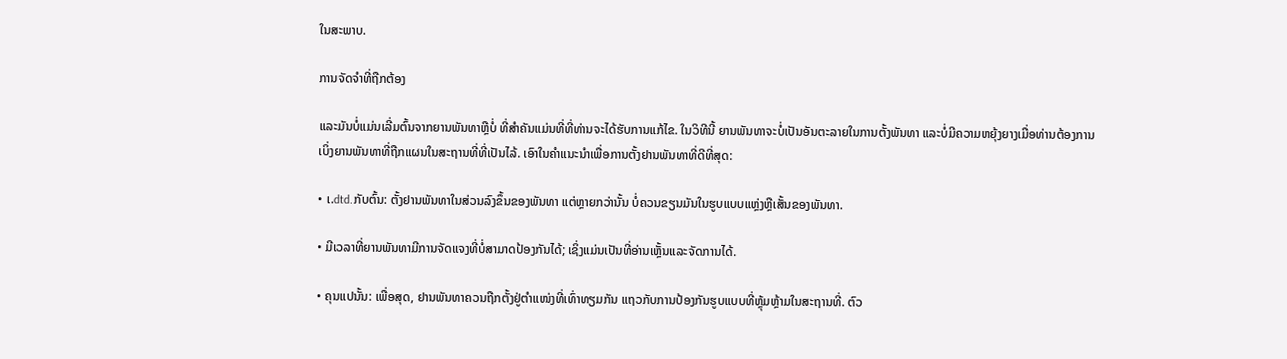ໃນສະພາບ.

ການຈັດຈຳທີ່ຖືກຕ້ອງ

ແລະມັນບໍ່ແມ່ນເລີ່ມຕົ້ນຈາກຍານພັນທາຫຼືບໍ່ ທີ່ສຳຄັນແມ່ນທີ່ທີ່ທ່ານຈະໄດ້ຮັບການແກ້ໄຂ. ໃນວິທີນີ້ ຍານພັນທາຈະບໍ່ເປັນອັນຕະລາຍໃນການຕັ້ງພັນທາ ແລະບໍ່ມີຄວາມຫຍຸ້ງຍາງເມື່ອທ່ານຕ້ອງການເບິ່ງຍານພັນທາທີ່ຖືກແຜນໃນສະຖານທີ່ທີ່ເປັນໄລ້. ເອົາໃນຄຳແນະນຳເພື່ອການຕັ້ງຢານພັນທາທີ່ດີທີ່ສຸດ:

• ເ.dtd.ກັບຕົ້ນ: ຕັ້ງຢານພັນທາໃນສ່ວນລົງຂຶ້ນຂອງພັນທາ ແຕ່ຫຼາຍກວ່ານັ້ນ ບໍ່ຄວນຂຽນມັນໃນຮູບແບບແຫຼ່ງຫຼືເສັ້ນຂອງພັນທາ.

• ມີເວລາທີ່ຍານພັນທາມີການຈັດແຈງທີ່ບໍ່ສາມາດປ້ອງກັນໄດ້; ເຊິ່ງແມ່ນເປັນທີ່ອ່ານເຫຼັ້ນແລະຈັດການໄດ້.

• ຄຸນແປນັ້ນ: ເພື່ອສຸດ, ຢານພັນທາຄວນຖືກຕັ້ງຢູ່ຕຳແໜ່ງທີ່ເທົ່າທຽມກັນ ແຖວກັບການປ້ອງກັນຮູບແບບທີ່ຫຼຸ້ມຫຼ້າມໃນສະຖານທີ່. ຕົວ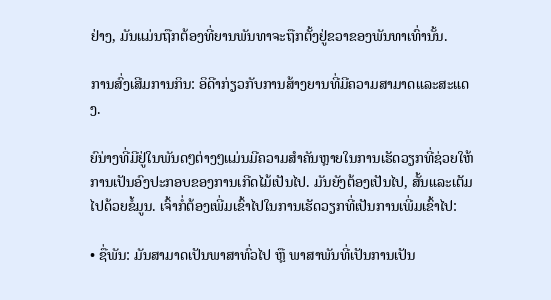ຢ່າງ, ມັນແມ່ນຖືກຕ້ອງທີ່ຍານພັນທາຈະຖືກຕັ້ງຢູ່ຂວາຂອງພັນທາເທົ່ານັ້ນ.

ການສົ່ງເສີມການກິນ: ອິດີາກ່ຽວກັບການສ້າງຍານທີ່ມີຄວາມສາມາດແລະສະແດງ.

ຍົນ່າງທີ່ມີຢູ່ໃນພັນດໆຕ່າງໆແມ່ນມີຄວາມສຳຄັນຫຼາຍໃນການເຮັດວຽກທີ່ຊ່ວຍໃຫ້ການເປັນອົງປະກອບຂອງການເກີດໄມ້ເປັນໄປ. ມັນຍັງຕ້ອງເປັນໄປ, ສັ້ນແລະເຕັມໄປດ້ວຍຂໍ້ມູນ. ເຈົ້າກໍ່ຕ້ອງເພີ່ມເຂົ້າໄປໃນການເຮັດວຽກທີ່ເປັນການເພີ່ມເຂົ້າໄປ:

• ຊື່ພັນ: ມັນສາມາດເປັນພາສາທົ່ວໄປ ຫຼື ພາສາພັນທີ່ເປັນການເປັນ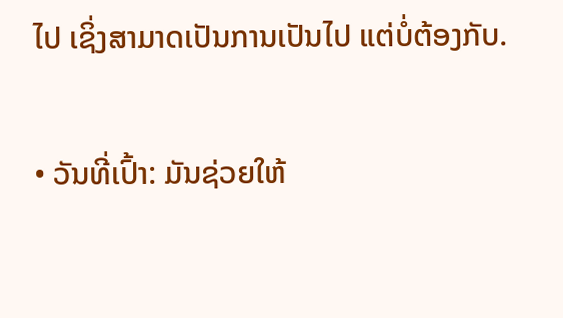ໄປ ເຊິ່ງສາມາດເປັນການເປັນໄປ ແຕ່ບໍ່ຕ້ອງກັບ.

• ວັນທີ່ເປົ້າ: ມັນຊ່ວຍໃຫ້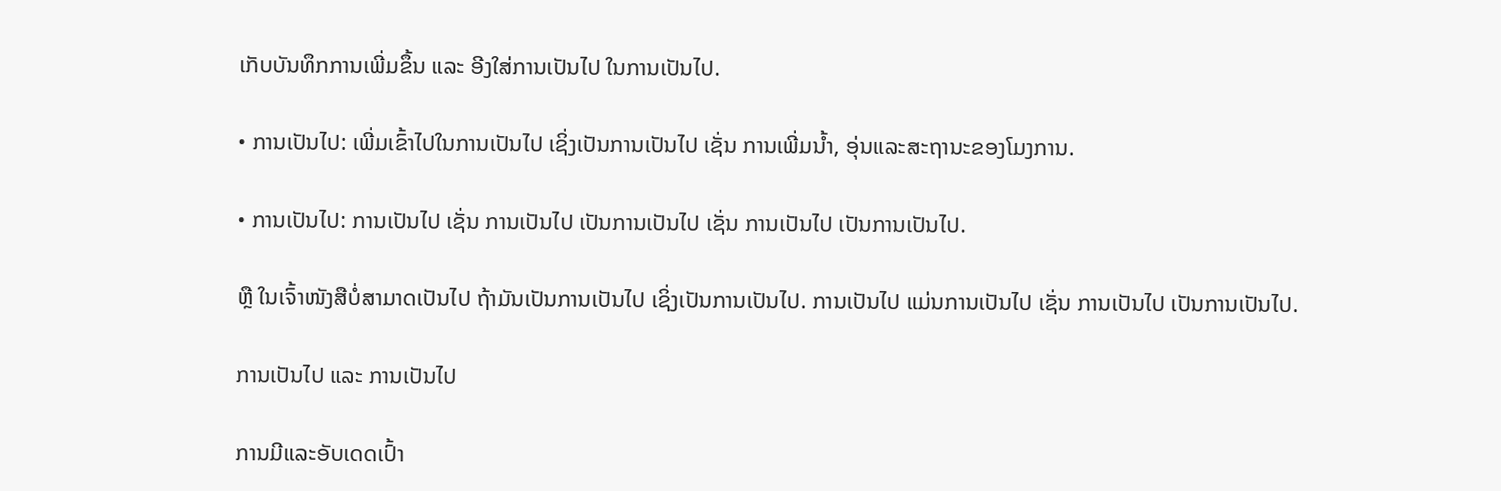ເກັບບັນທຶກການເພີ່ມຂຶ້ນ ແລະ ອີງໃສ່ການເປັນໄປ ໃນການເປັນໄປ.

• ການເປັນໄປ: ເພີ່ມເຂົ້າໄປໃນການເປັນໄປ ເຊິ່ງເປັນການເປັນໄປ ເຊັ່ນ ການເພີ່ມນ້ຳ, ອຸ່ນແລະສະຖານະຂອງໂມງການ.

• ການເປັນໄປ: ການເປັນໄປ ເຊັ່ນ ການເປັນໄປ ເປັນການເປັນໄປ ເຊັ່ນ ການເປັນໄປ ເປັນການເປັນໄປ.

ຫຼື ໃນເຈົ້າໜັງສືບໍ່ສາມາດເປັນໄປ ຖ້າມັນເປັນການເປັນໄປ ເຊິ່ງເປັນການເປັນໄປ. ການເປັນໄປ ແມ່ນການເປັນໄປ ເຊັ່ນ ການເປັນໄປ ເປັນການເປັນໄປ.

ການເປັນໄປ ແລະ ການເປັນໄປ

ການມີແລະອັບເດດເປົ້າ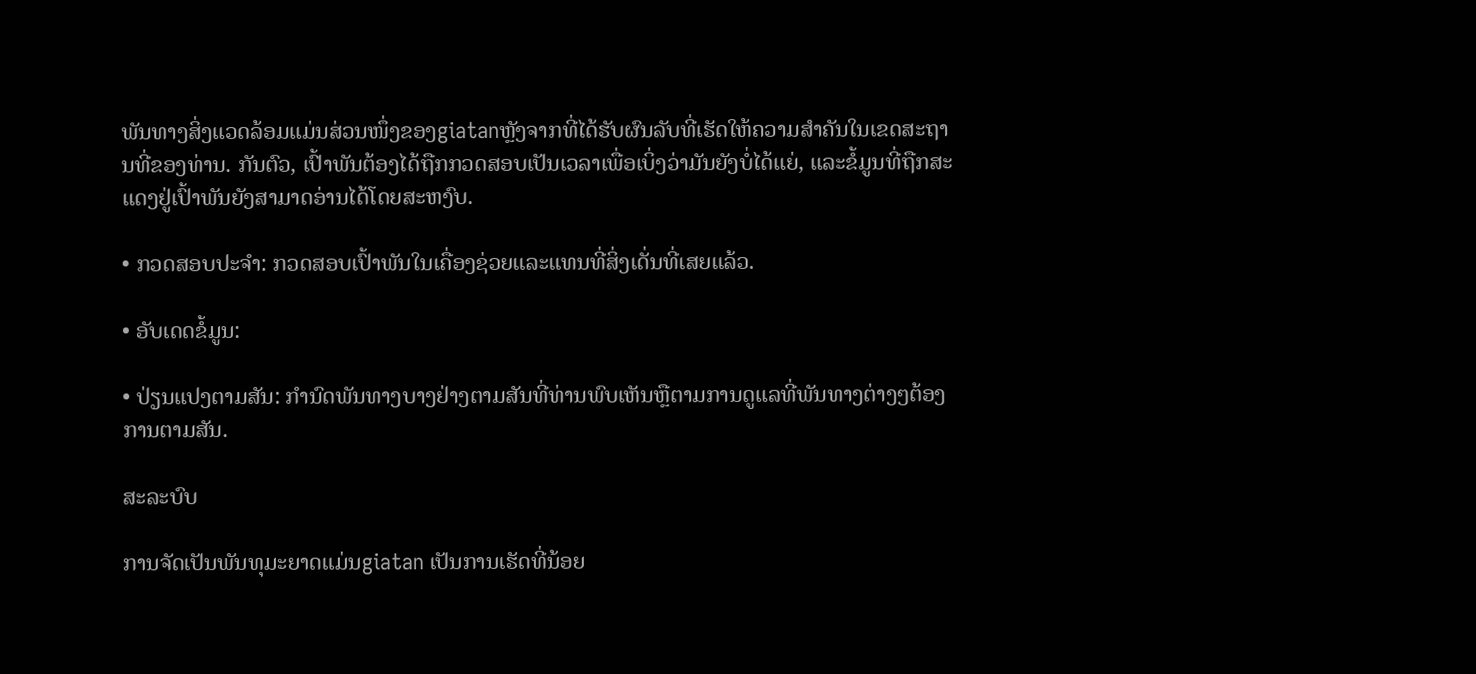ພັນທາງສິ່ງແວດລ້ອມແມ່ນສ່ວນໜຶ່ງຂອງgiatanຫຼັງຈາກທີ່ໄດ້ຮັບຜົນລັບທີ່ເຮັດໃຫ້ຄວາມສຳຄັນໃນເຂດສະຖານທີ່ຂອງທ່ານ. ກັນຕົວ, ເປົ້າພັນຕ້ອງໄດ້ຖືກກວດສອບເປັນເວລາເພື່ອເບິ່ງວ່າມັນຍັງບໍ່ໄດ້ແຍ່, ແລະຂໍ້ມູນທີ່ຖືກສະແດງຢູ່ເປົ້າພັນຍັງສາມາດອ່ານໄດ້ໂດຍສະຫງົບ.

• ກວດສອບປະຈຳ: ກວດສອບເປົ້າພັນໃນເຄື່ອງຊ່ວຍແລະແທນທີ່ສິ່ງເດັ່ນທີ່ເສຍແລ້ວ.

• ອັບເດດຂໍ້ມູນ:

• ປ່ຽນແປງຕາມສັນ: ກໍານົດພັນທາງບາງຢ່າງຕາມສັນທີ່ທ່ານພົບເຫັນຫຼືຕາມການດູແລທີ່ພັນທາງຕ່າງໆຕ້ອງການຕາມສັນ.

ສະລະບົບ

ການຈັດເປັນພັນທຸມະຍາດແມ່ນgiatan ເປັນການເຮັດທີ່ນ້ອຍ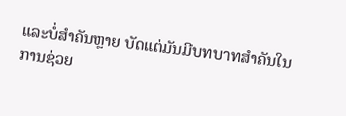ແລະບໍ່ສຳຄັນຫຼາຍ ບັດແຕ່ມັນມີบทบาทສຳຄັນໃນການຊ່ວຍ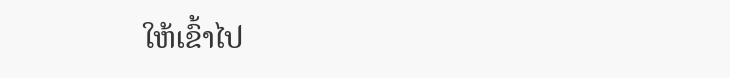ໃຫ້ເຂົ້າໄປ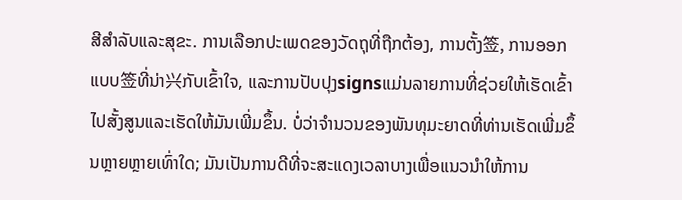ສີສຳລັບແລະສຸຂະ. ການເລືອກປະເພດຂອງວັດຖຸທີ່ຖືກຕ້ອງ, ການຕັ້ງ签, ການອອກແບບ签ທີ່ນ່າ兴ກັບເຂົ້າໃຈ, ແລະການປັບປຸງsignsແມ່ນລາຍການທີ່ຊ່ວຍໃຫ້ເຮັດເຂົ້າໄປສັ້ງສູນແລະເຮັດໃຫ້ມັນເພີ່ມຂຶ້ນ. ບໍ່ວ່າຈຳນວນຂອງພັນທຸມະຍາດທີ່ທ່ານເຮັດເພີ່ມຂຶ້ນຫຼາຍຫຼາຍເທົ່າໃດ; ມັນເປັນການດີທີ່ຈະສະແດງເວລາບາງເພື່ອແນວນຳໃຫ້ການ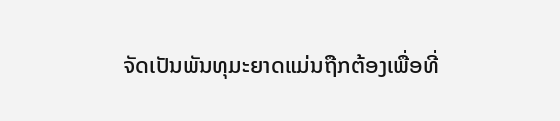ຈັດເປັນພັນທຸມະຍາດແມ່ນຖືກຕ້ອງເພື່ອທີ່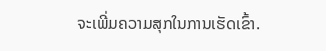ຈະເພີ່ມຄວາມສຸກໃນການເຮັດເຂົ້າ.